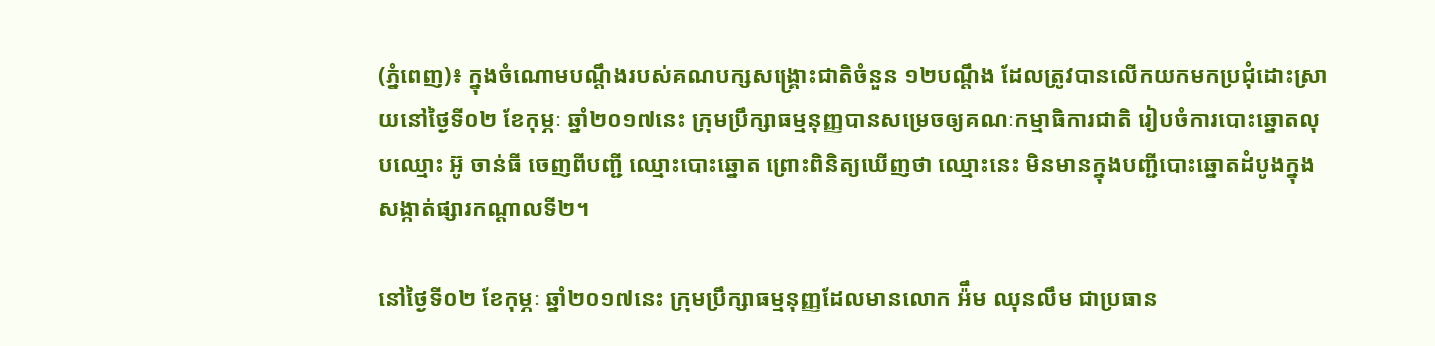(ភ្នំពេញ)៖ ក្នុងចំណោមបណ្តឹងរបស់គណបក្សសង្រ្គោះជាតិចំនួន ១២បណ្តឹង ដែលត្រូវបានលើកយកមកប្រជុំដោះស្រាយនៅថ្ងៃទី០២ ខែកុម្ភៈ ឆ្នាំ២០១៧នេះ ក្រុមប្រឹក្សាធម្មនុញ្ញបានសម្រេចឲ្យគណៈកម្មាធិការជាតិ រៀបចំការបោះឆ្នោតលុបឈ្មោះ អ៊ូ ចាន់ធី ចេញពីបញ្ជី ឈ្មោះបោះឆ្នោត ព្រោះពិនិត្យឃើញថា ឈ្មោះនេះ មិនមានក្នុងបញ្ជីបោះឆ្នោតដំបូងក្នុងសង្កាត់ផ្សារកណ្ដាលទី២។

នៅថ្ងៃទី០២ ខែកុម្ភៈ ឆ្នាំ២០១៧នេះ ក្រុមប្រឹក្សាធម្មនុញ្ញដែលមានលោក អ៉ឹម ឈុនលឹម ជាប្រធាន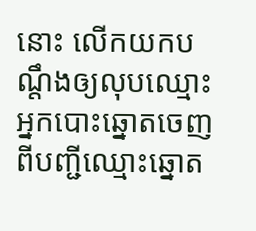នោះ លើកយកបណ្តឹងឲ្យលុបឈ្មោះ អ្នកបោះឆ្នោតចេញពីបញ្ជីឈ្មោះឆ្នោត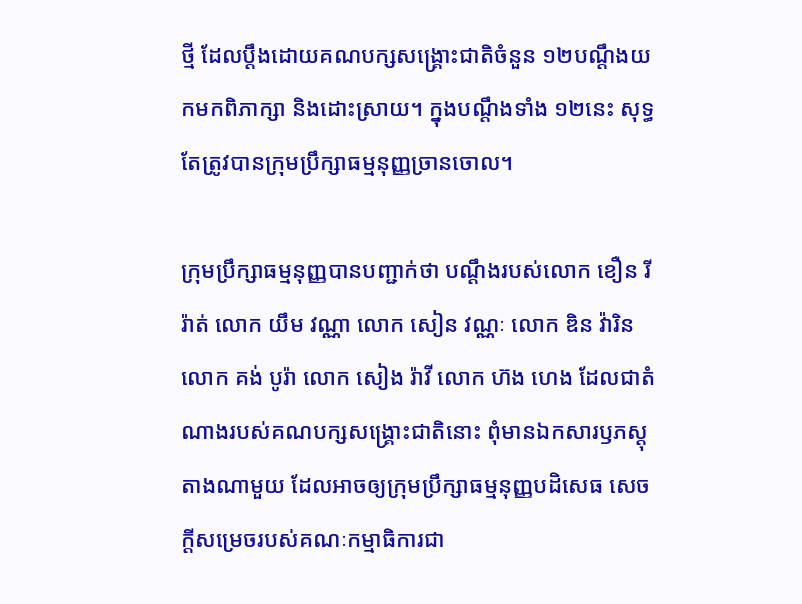ថ្មី ដែលប្តឹងដោយគណបក្សសង្រ្គោះជាតិចំនួន ១២បណ្តឹងយកមកពិភាក្សា និងដោះស្រាយ។ ក្នុងបណ្តឹងទាំង ១២នេះ សុទ្ធតែត្រូវបានក្រុមប្រឹក្សាធម្មនុញ្ញច្រានចោល។

ក្រុមប្រឹក្សាធម្មនុញ្ញបានបញ្ជាក់ថា បណ្ដឹងរបស់លោក ខឿន រីរ៉ាត់ លោក យឹម វណ្ណា លោក សៀន វណ្ណៈ លោក ឌិន វ៉ារិន លោក គង់ បូរ៉ា លោក សៀង រ៉ាវី លោក ហ៊ង ហេង ដែលជាតំណាងរបស់គណបក្សសង្គ្រោះជាតិនោះ ពុំមានឯកសារឫភស្ដុតាងណាមួយ ដែលអាចឲ្យក្រុមប្រឹក្សាធម្មនុញ្ញបដិសេធ សេចក្ដីសម្រេចរបស់គណៈកម្មាធិការជា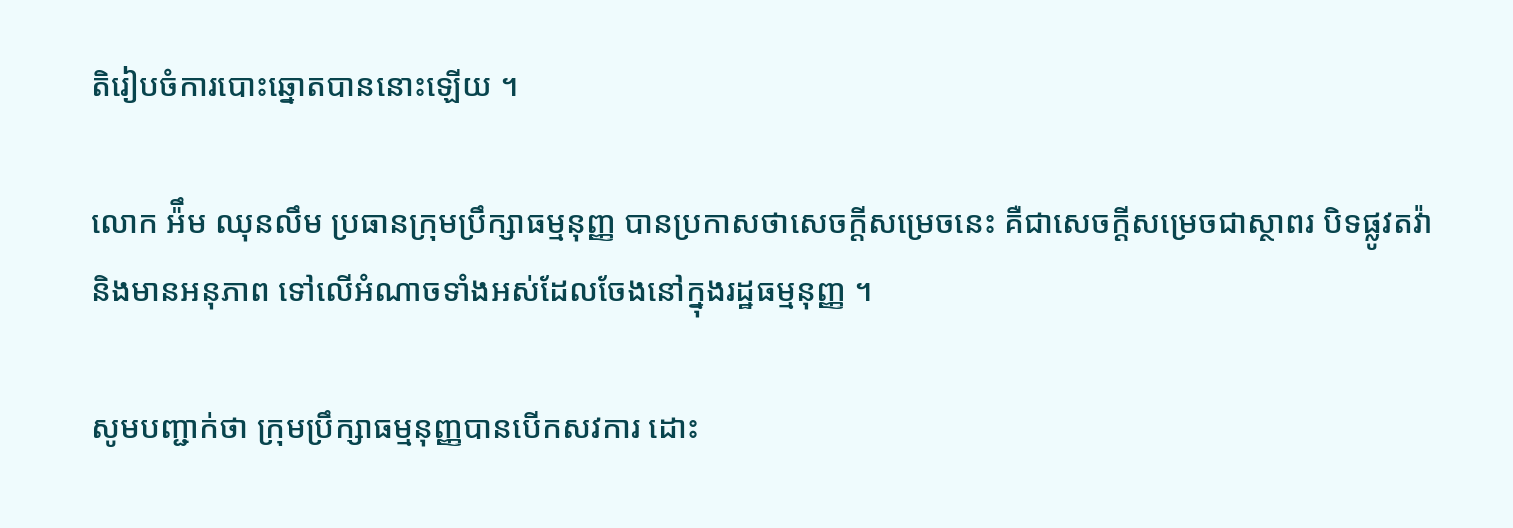តិរៀបចំការបោះឆ្នោតបាននោះឡើយ ។

លោក អ៉ឹម ឈុនលឹម ប្រធានក្រុមប្រឹក្សាធម្មនុញ្ញ បានប្រកាសថាសេចក្ដីសម្រេចនេះ គឺជាសេចក្ដីសម្រេចជាស្ថាពរ បិទផ្លូវតវ៉ា និងមានអនុភាព ទៅលើអំណាចទាំងអស់ដែលចែងនៅក្នុងរដ្ឋធម្មនុញ្ញ ។

សូមបញ្ជាក់ថា ក្រុមប្រឹក្សាធម្មនុញ្ញបានបើកសវការ ដោះ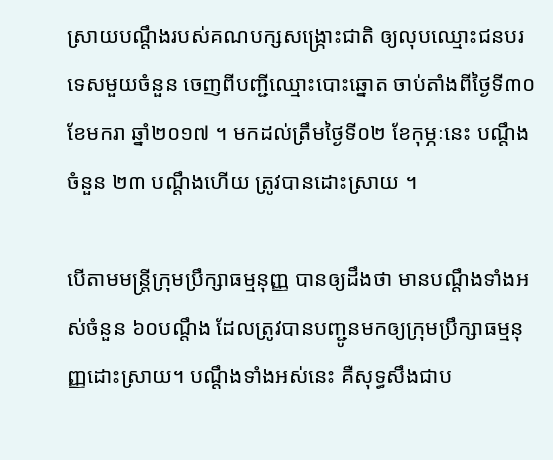ស្រាយបណ្ដឹងរបស់គណបក្សសង្ក្រោះជាតិ ឲ្យលុបឈ្មោះជនបរទេសមួយចំនួន ចេញពីបញ្ជីឈ្មោះបោះឆ្នោត ចាប់តាំងពីថ្ងៃទី៣០ ខែមករា ឆ្នាំ២០១៧ ។ មកដល់ត្រឹមថ្ងៃទី០២ ខែកុម្ភៈនេះ បណ្ដឹងចំនួន ២៣ បណ្ដឹងហើយ ត្រូវបានដោះស្រាយ ។

បើតាមមន្រ្តីក្រុមប្រឹក្សាធម្មនុញ្ញ បានឲ្យដឹងថា មានបណ្ដឹងទាំងអស់ចំនួន ៦០បណ្ដឹង ដែលត្រូវបានបញ្ជូនមកឲ្យក្រុមប្រឹក្សាធម្មនុញ្ញដោះស្រាយ។ បណ្ដឹងទាំងអស់នេះ គឺសុទ្ធសឹងជាប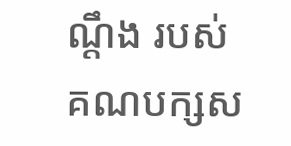ណ្ដឹង របស់គណបក្សស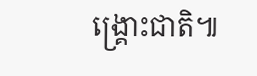ង្គ្រោះជាតិ៕